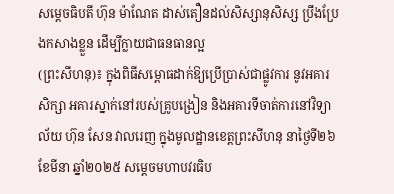សម្តេចធិបតី ហ៊ុន ម៉ាណែត ដាស់តឿនដល់សិស្សានុសិស្ស ប្រឹងប្រែងកសាងខ្លួន ដើម្បីក្លាយជាធនធានល្អ
(ព្រះសីហនុ)៖ ក្នុងពិធីសម្ពោធដាក់ឱ្យប្រើប្រាស់ជាផ្លូវការ នូវអគារសិក្សា អគារស្នាក់នៅរបស់គ្រូបង្រៀន និងអគារទីចាត់ការនៅវិទ្យាល័យ ហ៊ុន សែន វាលរេញ ក្នុងមូលដ្ឋានខេត្តព្រះសីហនុ នាថ្ងៃទី២៦ ខែមីនា ឆ្នាំ២០២៥ សម្តេចមហាបវរធិប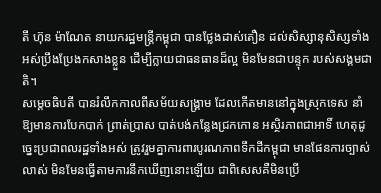តី ហ៊ុន ម៉ាណែត នាយករដ្ឋមន្ត្រីកម្ពុជា បានថ្លែងដាស់តឿន ដល់សិស្សានុសិស្សទាំងអស់ប្រឹងប្រែងកសាងខ្លួន ដើម្បីក្លាយជាធនធានដ៏ល្អ មិនមែនជាបន្ទុក របស់សង្គមជាតិ។
សម្ដេចធិបតី បានរំលឹកកាលពីសម័យសង្គ្រាម ដែលកើតមាននៅក្នុងស្រុកទេស នាំឱ្យមានការបែកបាក់ ព្រាត់ប្រាស បាត់បង់កន្លែងជ្រកកោន អស្ថិរភាពជាអាទិ៍ ហេតុដូច្នេះប្រជាពលរដ្ឋទាំងអស់ ត្រូវរួមគ្នាការពារបូរណភាពទឹកដីកម្ពុជា មានផែនការច្បាស់លាស់ មិនមែនធ្វើតាមការនឹកឃើញនោះឡើយ ជាពិសេសគឺមិនប្រើ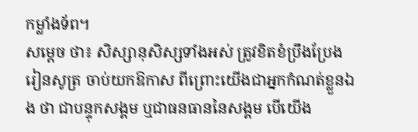កម្លាំងទ័ព។
សម្ដេច ថា៖ សិស្សានុសិស្សទាំងអស់ ត្រូវខិតខំប្រឹងប្រែងរៀនសូត្រ ចាប់យកឱកាស ពីព្រោះយើងជាអ្នកកំណត់ខ្លួនឯង ថា ជាបន្ទុកសង្គម ឬជាធនធាននៃសង្គម បើយើង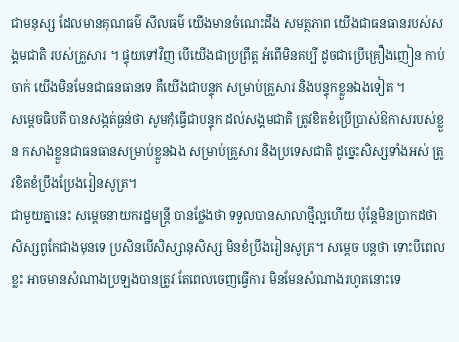ជាមនុស្ស ដែលមានគុណធម៌ សីលធម៌ យើងមានចំណេះដឹង សមត្ថភាព យើងជាធនធានរបស់សង្គមជាតិ របស់គ្រួសារ ។ ផ្ទុយទៅវិញ បើយើងជាប្រព្រឹត្ត អំពើមិនគប្បី ដូចជាប្រើគ្រឿងញៀន កាប់ចាក់ យើងមិនមែនជាធនធានទេ គឺយើងជាបន្ទុក សម្រាប់គ្រួសារ និងបន្ទុកខ្លួនឯងទៀត ។
សម្តេចធិបតី បានសង្កត់ធ្ងន់ថា សូមកុំធ្វើជាបន្ទុក ដល់សង្គមជាតិ ត្រូវខិតខំប្រើប្រាស់ឱកាសរបស់ខ្លួន កសាងខ្លួនជាធនធានសម្រាប់ខ្លួនឯង សម្រាប់គ្រួសារ និងប្រទេសជាតិ ដូច្នេះសិស្សទាំងអស់ ត្រូវខិតខំប្រឹងប្រែងរៀនសូត្រ។
ជាមួយគ្នានេះ សម្តេចនាយករដ្ឋមន្ត្រី បានថ្លែងថា ទទួលបានសាលាថ្មីល្អហើយ ប៉ុន្តែមិនប្រាកដថា សិស្សពូកែជាងមុនទេ ប្រសិនបើសិស្សានុសិស្ស មិនខំប្រឹងរៀនសូត្រ។ សម្តេច បន្តថា ទោះបីពេលខ្លះ អាចមានសំណាងប្រឡងបានត្រូវ តែពេលចេញធ្វើការ មិនមែនសំណាងរហូតនោះទេ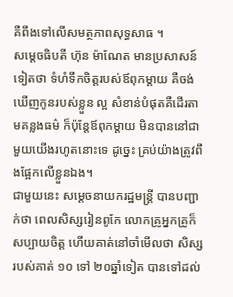គឺពឹងទៅលើសមត្ថភាពសុទ្ធសាធ ។
សម្ដេចធិបតី ហ៊ុន ម៉ាណែត មានប្រសាសន៍ទៀតថា ទំហំទឹកចិត្តរបស់ឪពុកម្ដាយ គឺចង់ឃើញកូនរបស់ខ្លួន ល្អ សំខាន់បំផុតគឺដើរតាមគន្លងធម៌ ក៏ប៉ុន្តែឪពុកម្ដាយ មិនបាននៅជាមួយយើងរហូតនោះទេ ដូច្នេះ គ្រប់យ៉ាងត្រូវពឹងផ្អែកលើខ្លួនឯង។
ជាមួយនេះ សម្ដេចនាយករដ្ឋមន្ត្រី បានបញ្ជាក់ថា ពេលសិស្សរៀនពូកែ លោកគ្រូអ្នកគ្រូក៏សប្បាយចិត្ត ហើយគាត់នៅចាំមើលថា សិស្សរបស់គាត់ ១០ ទៅ ២០ឆ្នាំទៀត បានទៅដល់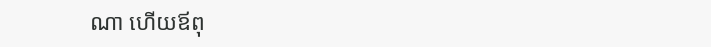ណា ហើយឪពុ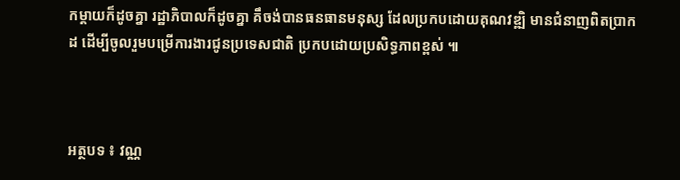កម្ដាយក៏ដូចគ្នា រដ្ឋាភិបាលក៏ដូចគ្នា គឹចង់បានធនធានមនុស្ស ដែលប្រកបដោយគុណវឌ្ឍិ មានជំនាញពិតប្រាកដ ដើម្បីចូលរួមបម្រើការងារជូនប្រទេសជាតិ ប្រកបដោយប្រសិទ្ធភាពខ្ពស់ ៕



អត្ថបទ ៖ វណ្ណ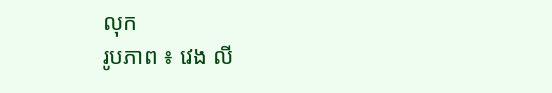លុក
រូបភាព ៖ វេង លី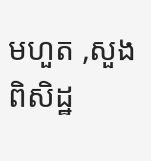មហួត ,សួង ពិសិដ្ឋ